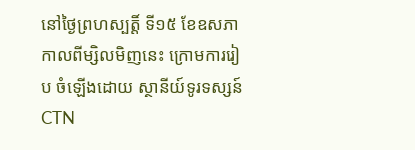នៅថ្ងៃព្រហស្បត្តិ៍ ទី១៥ ខែឧសភា កាលពីម្សិលមិញនេះ ក្រោមការរៀប ចំឡើងដោយ ស្ថានីយ៍ទូរទស្សន៍ CTN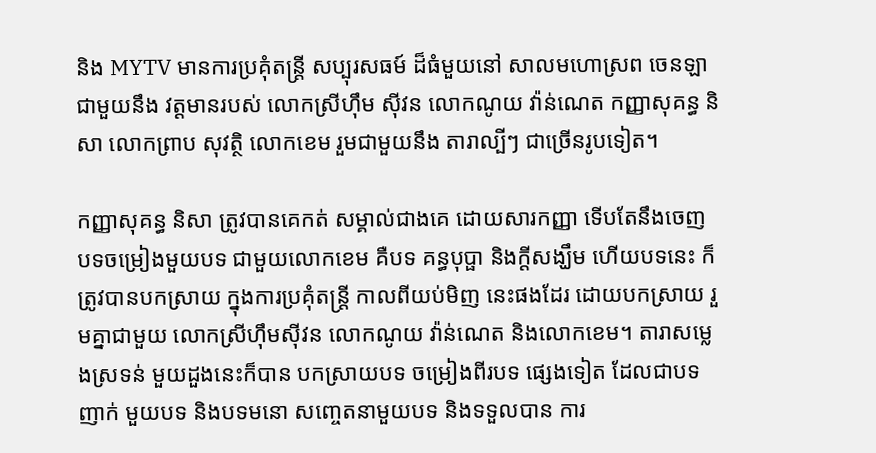និង MYTV មានការប្រគុំតន្រ្តី សប្បុរសធម៍ ដ៏ធំមួយនៅ សាលមហោស្រព ចេនឡាជាមួយនឹង វត្តមានរបស់ លោកស្រីហ៊ឹម ស៊ីវន លោកណូយ វ៉ាន់ណេត កញ្ញាសុគន្ធ និសា លោកព្រាប សុវត្ថិ លោកខេម រួមជាមួយនឹង តារាល្បីៗ ជាច្រើនរូបទៀត។

កញ្ញាសុគន្ធ និសា ត្រូវបានគេកត់ សម្គាល់ជាងគេ ដោយសារកញ្ញា ទើបតែនឹងចេញ បទចម្រៀងមួយបទ ជាមួយលោកខេម គឺបទ គន្ធបុប្ផា និងក្តីសង្ឃឹម ហើយបទនេះ ក៏ត្រូវបានបកស្រាយ ក្នុងការប្រគុំតន្រ្តី កាលពីយប់មិញ នេះផងដែរ ដោយបកស្រាយ រួមគ្នាជាមួយ លោកស្រីហ៊ឹមស៊ីវន លោកណូយ វ៉ាន់ណេត និងលោកខេម។ តារាសម្លេងស្រទន់ មួយដួងនេះក៏បាន បកស្រាយបទ ចម្រៀងពីរបទ ផ្សេងទៀត ដែលជាបទញាក់ មួយបទ និងបទមនោ សញ្ចេតនាមួយបទ និងទទួលបាន ការ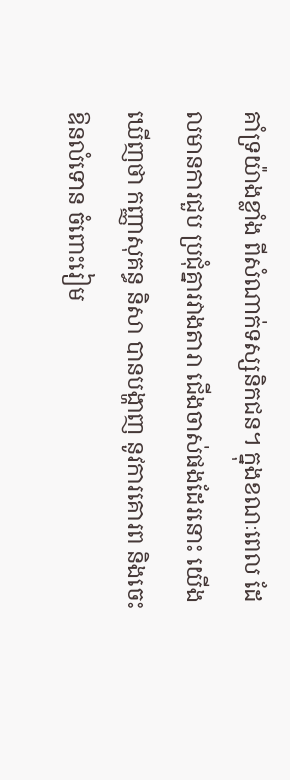គាំទ្រយ៉ាងខ្លាំង ពីសំណាក់ទស្សនិកជន។ ក្នុងខណៈពេល ដែលមានការជួប ប្រជុំគ្នារវាងតារា ជើងចាស់ផងដែរនោះ យើងឃើញថា កញ្ញាសុគន្ធ និសា បានបង្ហាញ នូវការគោរព និងចេះឱនលំទោន ចំពោះរៀម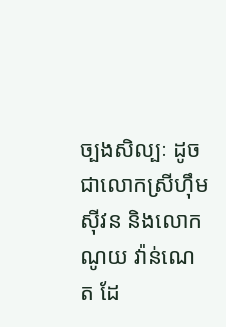ច្បងសិល្បៈ ដូចជាលោកស្រីហ៊ឹម ស៊ីវន និងលោកណូយ វ៉ាន់ណេត ដែ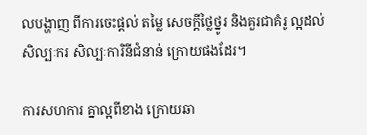លបង្ហាញ ពីការចេះផ្តល់ តម្លៃ សេចក្តីថ្លៃថ្នូរ និងគួរជាគំរូ ល្អដល់សិល្បៈករ សិល្បៈការិនីជំនាន់ ក្រោយផងដែរ។

ការសហការ គ្នាល្អពីខាង ក្រោយឆា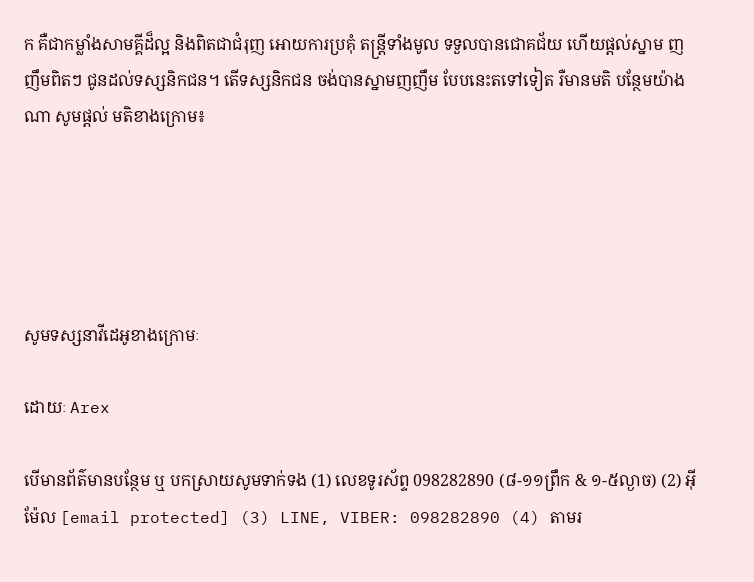ក គឺជាកម្លាំងសាមគ្គីដ៏ល្អ និងពិតជាជំរុញ អោយការប្រគុំ តន្ត្រីទាំងមូល ទទួលបានជោគជ័យ ហើយផ្តល់ស្នាម ញញឹមពិតៗ ជូនដល់ទស្សនិកជន។ តើទស្សនិកជន ចង់បានស្នាមញញឹម បែបនេះតទៅទៀត រឺមានមតិ បន្ថែមយ៉ាងណា សូមផ្តល់ មតិខាងក្រោម៖





សូមទស្សនាវីដេអូខាងក្រោមៈ

ដោយៈ Arex

បើមានព័ត៌មានបន្ថែម ឬ បកស្រាយសូមទាក់ទង (1) លេខទូរស័ព្ទ 098282890 (៨-១១ព្រឹក & ១-៥ល្ងាច) (2) អ៊ីម៉ែល [email protected] (3) LINE, VIBER: 098282890 (4) តាមរ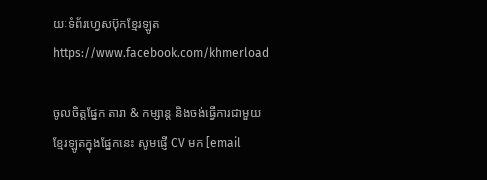យៈទំព័រហ្វេសប៊ុកខ្មែរឡូត https://www.facebook.com/khmerload

ចូលចិត្តផ្នែក តារា & កម្សាន្ដ និងចង់ធ្វើការជាមួយខ្មែរឡូតក្នុងផ្នែកនេះ សូមផ្ញើ CV មក [email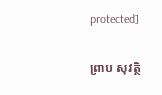protected]

ព្រាប សុវត្ថិ